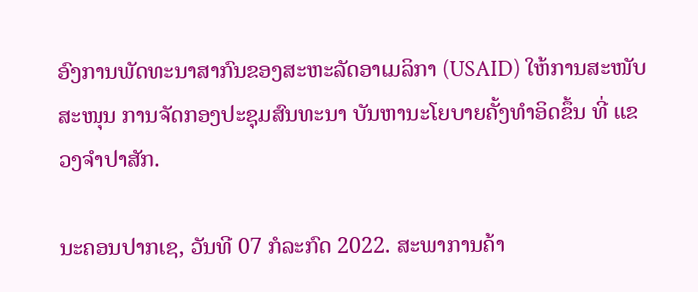ອົງການພັດທະນາສາກົນຂອງສະຫະລັດອາເມລິກາ (USAID) ໃຫ້ການສະໜັບສະໜຸນ ການຈັດກອງປະຊຸມສົນທະນາ ບັນຫານະໂຍບາຍຄັ້ງທຳອິດຂຶ້ນ ທີ່ ແຂວງຈຳປາສັກ.

ນະຄອນປາກເຊ, ວັນທີ 07 ກໍລະກົດ 2022. ສະພາການຄ້າ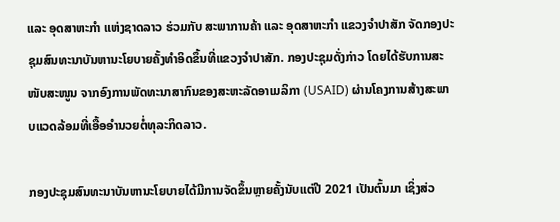ແລະ ອຸດສາຫະກໍາ ແຫ່ງຊາດລາວ ຮ່ວມກັບ ສະພາການຄ້າ ແລະ ອຸດສາຫະກໍາ ແຂວງຈຳປາສັກ ຈັດກອງປະຊຸມສົນທະນາບັນຫານະໂຍບາຍຄັ້ງທຳອິດຂຶ້ນທີ່ແຂວງຈຳປາສັກ. ກອງປະຊຸມດັ່ງກ່າວ ໂດຍໄດ້ຮັບການສະໜັບສະໜູນ ຈາກອົງການພັດທະນາສາກົນຂອງສະຫະລັດອາເມລິກາ (USAID) ຜ່ານໂຄງການສ້າງສະພາບແວດລ້ອມທີ່ເອື້ອອຳນວຍຕໍ່ທຸລະກິດລາວ.

ກອງປະຊຸມສົນທະນາບັນຫານະໂຍບາຍໄດ້ມີການຈັດຂຶ້ນຫຼາຍຄັ້ງນັບແຕ່ປີ 2021 ເປັນຕົ້ນມາ ເຊິ່ງສ່ວ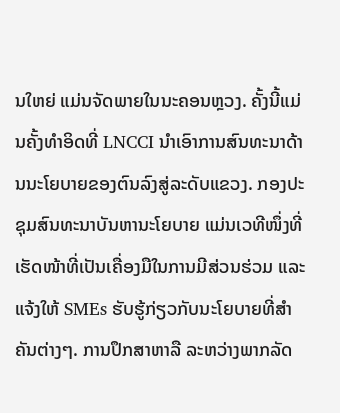ນໃຫຍ່ ແມ່ນຈັດພາຍໃນນະຄອນຫຼວງ. ຄັ້ງນີ້ແມ່ນຄັ້ງທຳອິດທີ່ LNCCI ນຳເອົາການສົນທະນາດ້ານນະໂຍບາຍຂອງຕົນລົງສູ່ລະດັບແຂວງ. ກອງປະຊຸມສົນທະນາບັນຫານະໂຍບາຍ ແມ່ນເວທີໜຶ່ງທີ່ເຮັດໜ້າທີ່ເປັນເຄື່ອງມືໃນການມີສ່ວນຮ່ວມ ແລະ ແຈ້ງໃຫ້ SMEs ຮັບຮູ້ກ່ຽວກັບນະໂຍບາຍທີ່ສໍາຄັນຕ່າງໆ. ການປຶກສາຫາລື ລະຫວ່າງພາກລັດ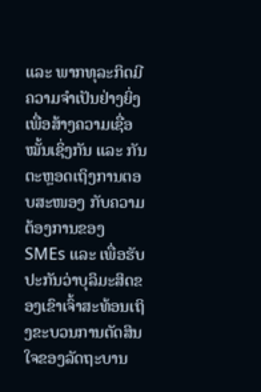ແລະ ພາກທຸລະກິດມີຄວາມຈຳເປັນຢ່າງຍິ່ງ ເພື່ອສ້າງຄວາມເຊື່ອໝັ້ນເຊິ່ງກັນ ແລະ ກັນ ຕະຫຼອດເຖິງການຕອບສະໜອງ ກັບຄວາມຕ້ອງການຂອງ SMEs ແລະ ເພື່ອຮັບປະກັນວ່າບຸລິມະສິດຂອງເຂົາເຈົ້າສະທ້ອນເຖິງຂະບວນການຕັດສິນໃຈຂອງລັດຖະບານ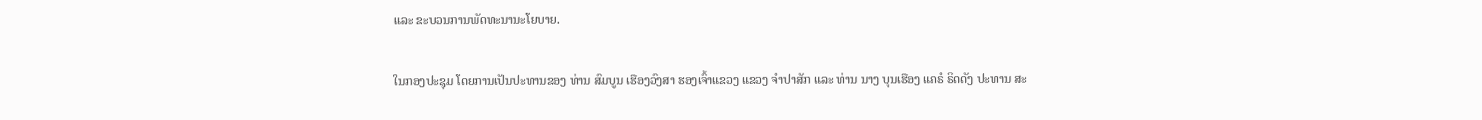ແລະ ຂະບວນການພັດທະນານະໂຍບາຍ.

ໃນກອງປະຊຸມ ໂດຍການເປັນປະທານຂອງ ທ່ານ ສົມບູນ ເຮືອງວົງສາ ຮອງເຈົ້າແຂວງ ແຂວງ ຈຳປາສັກ ແລະ ທ່ານ ນາງ ບຸນເຮືອງ ແຄຣໍ ຣິດດັງ ປະທານ ສະ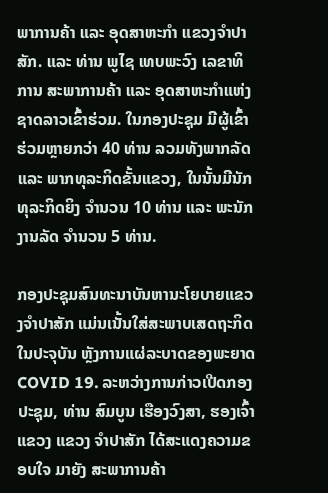ພາການຄ້າ ແລະ ອຸດສາຫະກຳ ແຂວງຈຳປາສັກ. ແລະ ທ່ານ ພູໄຊ ເທບພະວົງ ເລຂາທິການ ສະພາການຄ້າ ແລະ ອຸດສາຫະກຳແຫ່ງຊາດລາວເຂົ້າຮ່ວມ. ໃນກອງປະຊຸມ ມີຜູ້ເຂົ້າຮ່ວມຫຼາຍກວ່າ 40 ທ່ານ ລວມທັງພາກລັດ ແລະ ພາກທຸລະກິດຂັ້ນແຂວງ, ໃນນັ້ນມີນັກທຸລະກິດຍິງ ຈໍານວນ 10 ທ່ານ ແລະ ພະນັກງານລັດ ຈຳນວນ 5 ທ່ານ.

ກອງປະຊຸມສົນທະນາບັນຫານະໂຍບາຍແຂວງຈຳປາສັກ ແມ່ນເນັ້ນໃສ່ສະພາບເສດຖະກິດໃນປະຈຸບັນ ຫຼັງການແຜ່ລະບາດຂອງພະຍາດ COVID 19. ລະຫວ່າງການກ່າວເປີດກອງປະຊຸມ, ທ່ານ ສົມບູນ ເຮືອງວົງສາ, ຮອງເຈົ້າແຂວງ ແຂວງ ຈຳປາສັກ ໄດ້ສະແດງຄວາມຂອບໃຈ ມາຍັງ ສະພາການຄ້າ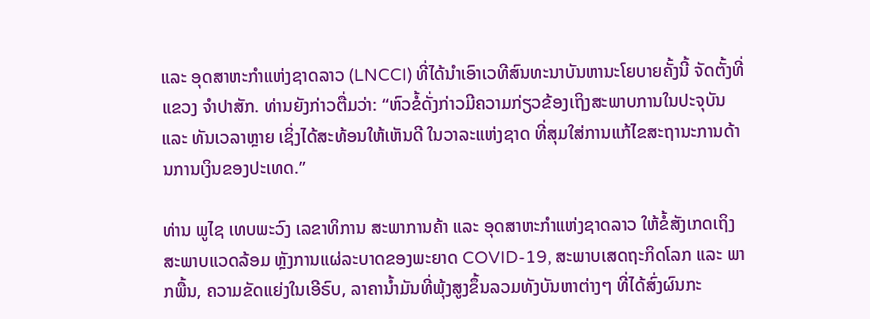ແລະ ອຸດສາຫະກຳແຫ່ງຊາດລາວ (LNCCI) ທີ່ໄດ້ນຳເອົາເວທີສົນທະນາບັນຫານະໂຍບາຍຄັ້ງນີ້ ຈັດຕັ້ງທີ່ແຂວງ ຈຳປາສັກ. ທ່ານຍັງກ່າວຕື່ມວ່າ: “ຫົວຂໍ້ດັ່ງກ່າວມີຄວາມກ່ຽວຂ້ອງເຖິງສະພາບການໃນປະຈຸບັນ ແລະ ທັນເວລາຫຼາຍ ເຊິ່ງໄດ້ສະທ້ອນໃຫ້ເຫັນດີ ໃນວາລະແຫ່ງຊາດ ທີ່ສຸມໃສ່ການແກ້ໄຂສະຖານະການດ້ານການເງິນຂອງປະເທດ.”

ທ່ານ ພູໄຊ ເທບພະວົງ ເລຂາທິການ ສະພາການຄ້າ ແລະ ອຸດສາຫະກຳແຫ່ງຊາດລາວ ໃຫ້ຂໍ້ສັງເກດເຖິງ ສະພາບແວດລ້ອມ ຫຼັງການແຜ່ລະບາດຂອງພະຍາດ COVID-19, ສະພາບເສດຖະກິດໂລກ ແລະ ພາກພື້ນ, ຄວາມຂັດແຍ່ງໃນເອີຣົບ, ລາຄານ້ຳມັນທີ່ພຸ້ງສູງຂຶ້ນລວມທັງບັນຫາຕ່າງໆ ທີ່ໄດ້ສົ່ງຜົນກະ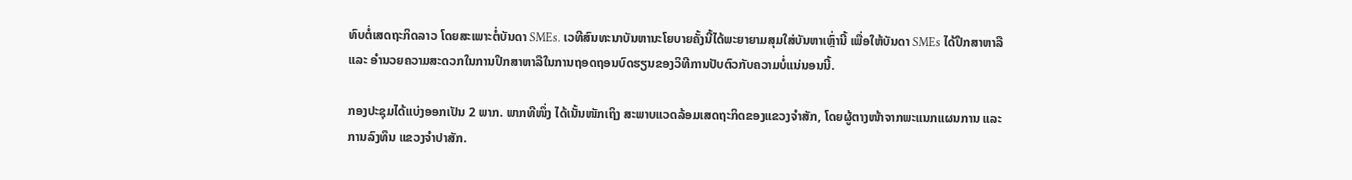ທົບຕໍ່ເສດຖະກິດລາວ ໂດຍສະເພາະຕໍ່ບັນດາ SMEs. ເວທີສົນທະນາບັນຫານະໂຍບາຍຄັ້ງນີ້ໄດ້ພະຍາຍາມສຸມໃສ່ບັນຫາເຫຼົ່ານີ້ ເພື່ອໃຫ້ບັນດາ SMEs ໄດ້ປຶກສາຫາລື ແລະ ອຳນວຍຄວາມສະດວກໃນການປຶກສາຫາລືໃນການຖອດຖອນບົດຮຽນຂອງວິທີການປັບຕົວກັບຄວາມບໍ່ແນ່ນອນນີ້.

ກອງປະຊຸມໄດ້ແບ່ງອອກເປັນ 2 ພາກ. ພາກທີໜຶ່ງ ໄດ້ເນັ້ນໜັກເຖິງ ສະພາບແວດລ້ອມເສດຖະກິດຂອງແຂວງຈໍາສັກ, ໂດຍຜູ້ຕາງໜ້າຈາກພະແນກແຜນການ ແລະ ການລົງທຶນ ແຂວງຈໍາປາສັກ.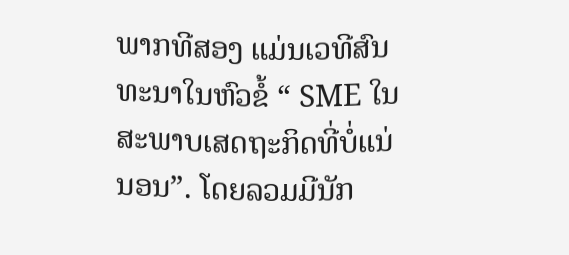ພາກທີສອງ ແມ່ນເວທີສົນທະນາໃນຫົວຂໍ້ “ SME ໃນສະພາບເສດຖະກິດທີ່ບໍ່ແນ່ນອນ”. ໂດຍລວມມີນັກ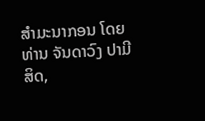ສຳມະນາກອນ ໂດຍ ທ່ານ ຈັນດາວົງ ປາມີສິດ,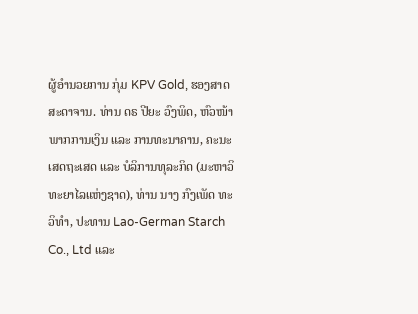ຜູ້ອຳນວຍການ ກຸ່ມ KPV Gold, ຮອງສາດສະດາຈານ. ທ່ານ ດຣ ປີຍະ ວົງພິດ, ຫົວໜ້າ ພາກການເງິນ ແລະ ການທະນາຄານ, ຄະນະ ເສດຖະເສດ ແລະ ບໍລິການທຸລະກິດ (ມະຫາວິທະຍາໄລແຫ່ງຊາດ), ທ່ານ ນາງ ກົງເພັດ ທະວິທຳ, ປະທານ Lao-German Starch Co., Ltd ແລະ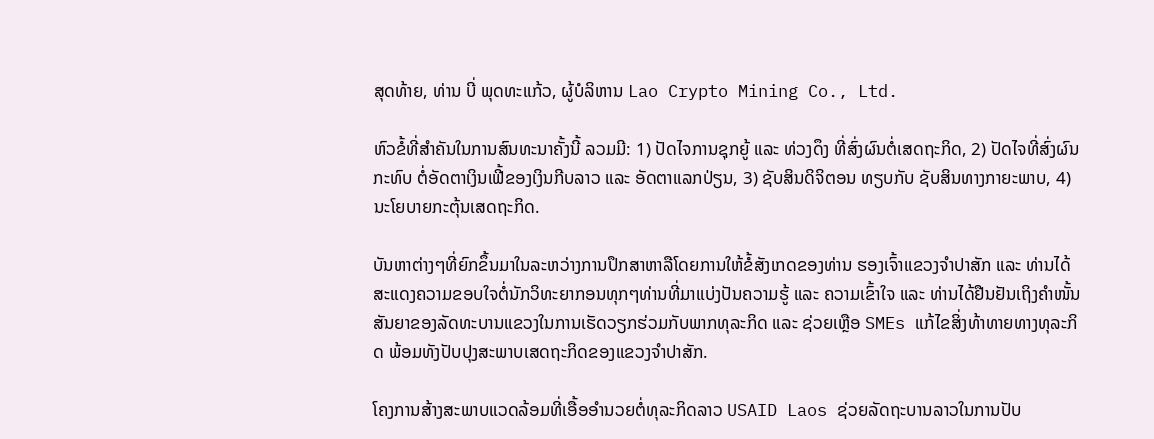ສຸດທ້າຍ, ທ່ານ ບີ່ ພຸດທະແກ້ວ, ຜູ້ບໍລິຫານ Lao Crypto Mining Co., Ltd.

ຫົວຂໍ້ທີ່ສໍາຄັນໃນການສົນທະນາຄັ້ງນີ້ ລວມມີ: 1) ປັດໄຈການຊຸກຍູ້ ແລະ ທ່ວງດຶງ ທີ່ສົ່ງຜົນຕໍ່ເສດຖະກິດ, 2) ປັດໄຈທີ່ສົ່ງຜົນກະທົບ ຕໍ່ອັດຕາເງິນເຟີ້ຂອງເງິນກີບລາວ ແລະ ອັດຕາແລກປ່ຽນ, 3) ຊັບສິນດິຈິຕອນ ທຽບກັບ ຊັບສິນທາງກາຍະພາບ, 4) ນະໂຍບາຍກະຕຸ້ນເສດຖະກິດ.

ບັນຫາຕ່າງໆທີ່ຍົກຂຶ້ນມາໃນລະຫວ່າງການປຶກສາຫາລືໂດຍການໃຫ້ຂໍ້ສັງເກດຂອງທ່ານ ຮອງເຈົ້າແຂວງຈຳປາສັກ ແລະ ທ່ານໄດ້ສະແດງຄວາມຂອບໃຈຕໍ່ນັກວິທະຍາກອນທຸກໆທ່ານທີ່ມາແບ່ງປັນຄວາມຮູ້ ແລະ ຄວາມເຂົ້າໃຈ ແລະ ທ່ານໄດ້ຢືນຢັນເຖິງຄຳໜັ້ນສັນຍາຂອງລັດທະບານແຂວງໃນການເຮັດວຽກຮ່ວມກັບພາກທຸລະກິດ ແລະ ຊ່ວຍເຫຼືອ SMEs ແກ້ໄຂສິ່ງທ້າທາຍທາງທຸລະກິດ ພ້ອມທັງປັບປຸງສະພາບເສດຖະກິດຂອງແຂວງຈຳປາສັກ.

ໂຄງການສ້າງສະພາບແວດລ້ອມທີ່ເອື້ອອຳນວຍຕໍ່ທຸລະກິດລາວ USAID Laos ຊ່ວຍລັດຖະບານລາວໃນການປັບ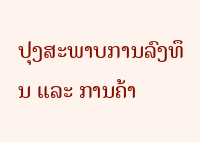ປຸງສະພາບການລົງທຶນ ແລະ ການຄ້າ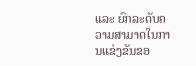ແລະ ຍົກລະດັບຄວາມສາມາດໃນການແຂ່ງຂັນຂອ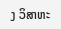ງ ວິສາຫະ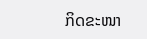ກິດຂະໜາ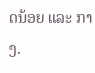ດນ້ອຍ ແລະ ກາງ.